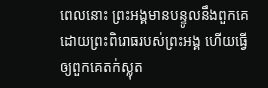ពេលនោះ ព្រះអង្គមានបន្ទូលនឹងពួកគេដោយព្រះពិរោធរបស់ព្រះអង្គ ហើយធ្វើឲ្យពួកគេតក់ស្លុត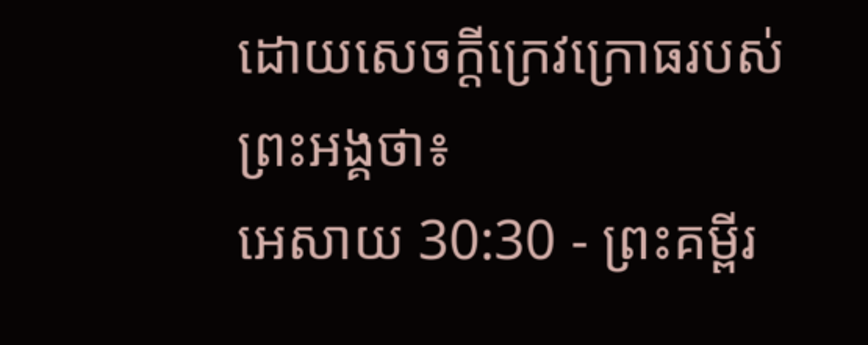ដោយសេចក្ដីក្រេវក្រោធរបស់ព្រះអង្គថា៖
អេសាយ 30:30 - ព្រះគម្ពីរ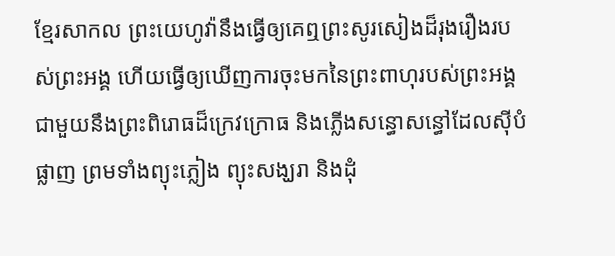ខ្មែរសាកល ព្រះយេហូវ៉ានឹងធ្វើឲ្យគេឮព្រះសូរសៀងដ៏រុងរឿងរបស់ព្រះអង្គ ហើយធ្វើឲ្យឃើញការចុះមកនៃព្រះពាហុរបស់ព្រះអង្គ ជាមួយនឹងព្រះពិរោធដ៏ក្រេវក្រោធ និងភ្លើងសន្ធោសន្ធៅដែលស៊ីបំផ្លាញ ព្រមទាំងព្យុះភ្លៀង ព្យុះសង្ឃរា និងដុំ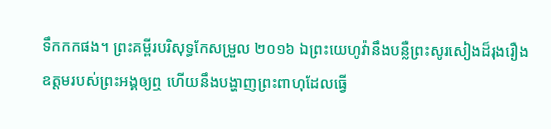ទឹកកកផង។ ព្រះគម្ពីរបរិសុទ្ធកែសម្រួល ២០១៦ ឯព្រះយេហូវ៉ានឹងបន្លឺព្រះសូរសៀងដ៏រុងរឿងឧត្តមរបស់ព្រះអង្គឲ្យឮ ហើយនឹងបង្ហាញព្រះពាហុដែលធ្វើ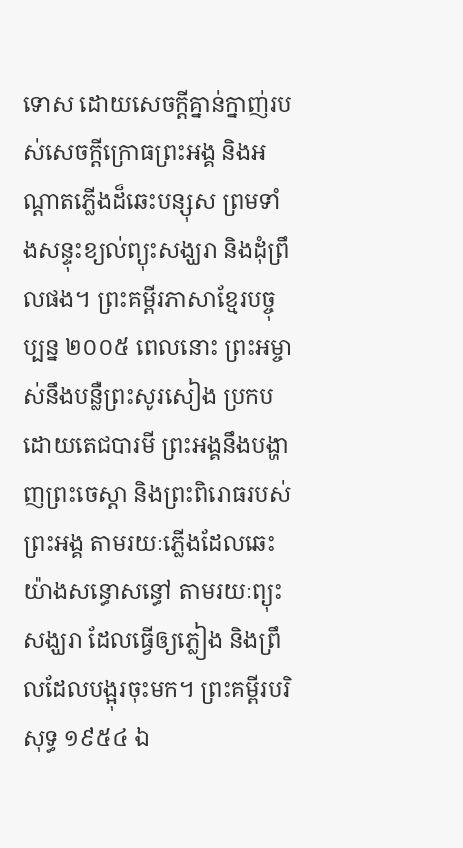ទោស ដោយសេចក្ដីគ្នាន់ក្នាញ់របស់សេចក្ដីក្រោធព្រះអង្គ និងអណ្ដាតភ្លើងដ៏ឆេះបន្សុស ព្រមទាំងសន្ទុះខ្យល់ព្យុះសង្ឃរា និងដុំព្រឹលផង។ ព្រះគម្ពីរភាសាខ្មែរបច្ចុប្បន្ន ២០០៥ ពេលនោះ ព្រះអម្ចាស់នឹងបន្លឺព្រះសូរសៀង ប្រកបដោយតេជបារមី ព្រះអង្គនឹងបង្ហាញព្រះចេស្ដា និងព្រះពិរោធរបស់ព្រះអង្គ តាមរយៈភ្លើងដែលឆេះយ៉ាងសន្ធោសន្ធៅ តាមរយៈព្យុះសង្ឃរា ដែលធ្វើឲ្យភ្លៀង និងព្រឹលដែលបង្អុរចុះមក។ ព្រះគម្ពីរបរិសុទ្ធ ១៩៥៤ ឯ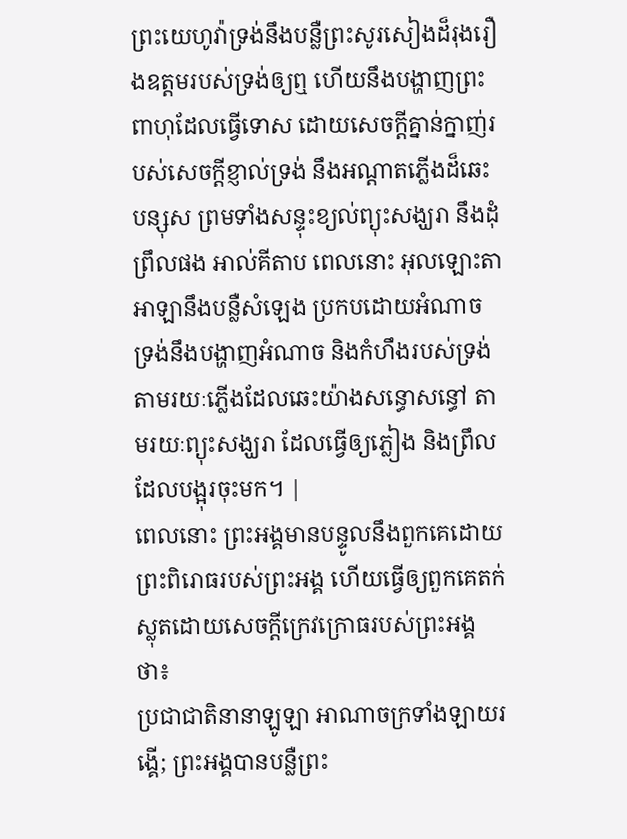ព្រះយេហូវ៉ាទ្រង់នឹងបន្លឺព្រះសូរសៀងដ៏រុងរឿងឧត្តមរបស់ទ្រង់ឲ្យឮ ហើយនឹងបង្ហាញព្រះពាហុដែលធ្វើទោស ដោយសេចក្ដីគ្នាន់ក្នាញ់របស់សេចក្ដីខ្ញាល់ទ្រង់ នឹងអណ្តាតភ្លើងដ៏ឆេះបន្សុស ព្រមទាំងសន្ទុះខ្យល់ព្យុះសង្ឃរា នឹងដុំព្រឹលផង អាល់គីតាប ពេលនោះ អុលឡោះតាអាឡានឹងបន្លឺសំឡេង ប្រកបដោយអំណាច ទ្រង់នឹងបង្ហាញអំណាច និងកំហឹងរបស់ទ្រង់ តាមរយៈភ្លើងដែលឆេះយ៉ាងសន្ធោសន្ធៅ តាមរយៈព្យុះសង្ឃរា ដែលធ្វើឲ្យភ្លៀង និងព្រឹលដែលបង្អុរចុះមក។ |
ពេលនោះ ព្រះអង្គមានបន្ទូលនឹងពួកគេដោយព្រះពិរោធរបស់ព្រះអង្គ ហើយធ្វើឲ្យពួកគេតក់ស្លុតដោយសេចក្ដីក្រេវក្រោធរបស់ព្រះអង្គថា៖
ប្រជាជាតិនានាឡូឡា អាណាចក្រទាំងឡាយរង្គើ; ព្រះអង្គបានបន្លឺព្រះ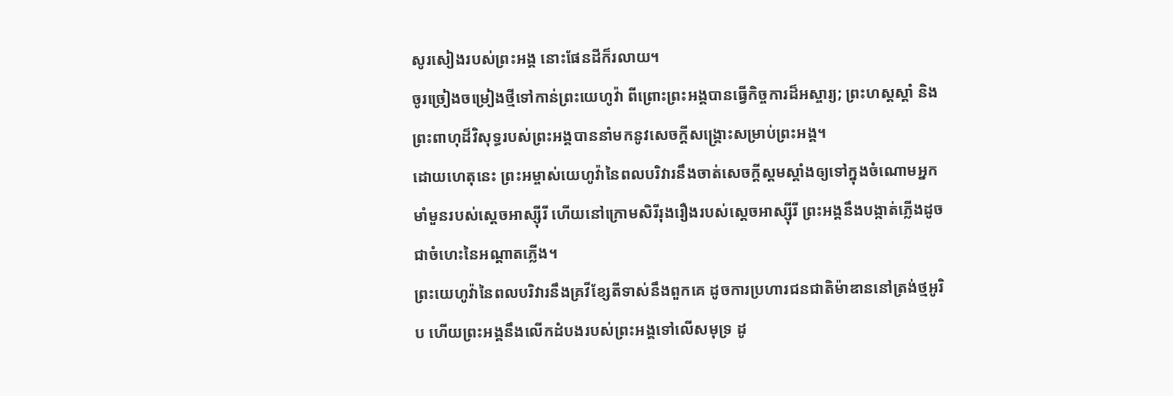សូរសៀងរបស់ព្រះអង្គ នោះផែនដីក៏រលាយ។
ចូរច្រៀងចម្រៀងថ្មីទៅកាន់ព្រះយេហូវ៉ា ពីព្រោះព្រះអង្គបានធ្វើកិច្ចការដ៏អស្ចារ្យ; ព្រះហស្តស្ដាំ និងព្រះពាហុដ៏វិសុទ្ធរបស់ព្រះអង្គបាននាំមកនូវសេចក្ដីសង្គ្រោះសម្រាប់ព្រះអង្គ។
ដោយហេតុនេះ ព្រះអម្ចាស់យេហូវ៉ានៃពលបរិវារនឹងចាត់សេចក្ដីស្គមស្គាំងឲ្យទៅក្នុងចំណោមអ្នកមាំមួនរបស់ស្ដេចអាស្ស៊ីរី ហើយនៅក្រោមសិរីរុងរឿងរបស់ស្ដេចអាស្ស៊ីរី ព្រះអង្គនឹងបង្កាត់ភ្លើងដូចជាចំហេះនៃអណ្ដាតភ្លើង។
ព្រះយេហូវ៉ានៃពលបរិវារនឹងគ្រវីខ្សែតីទាស់នឹងពួកគេ ដូចការប្រហារជនជាតិម៉ាឌាននៅត្រង់ថ្មអូរិប ហើយព្រះអង្គនឹងលើកដំបងរបស់ព្រះអង្គទៅលើសមុទ្រ ដូ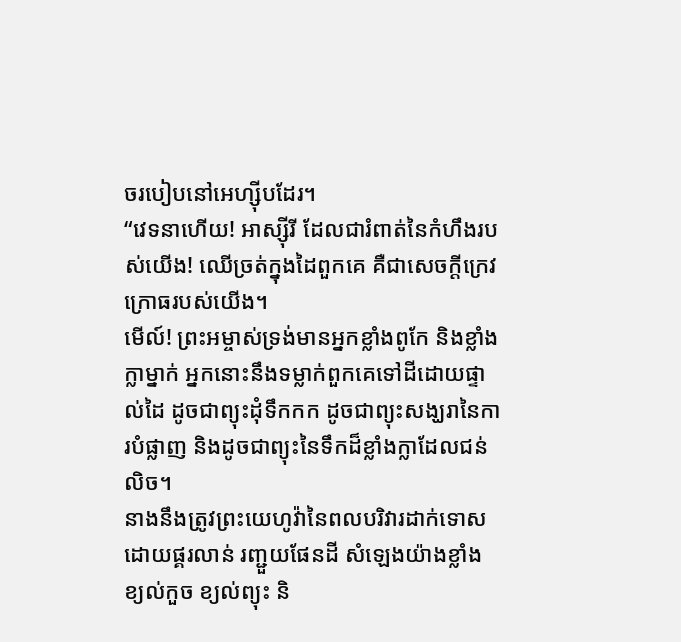ចរបៀបនៅអេហ្ស៊ីបដែរ។
“វេទនាហើយ! អាស្ស៊ីរី ដែលជារំពាត់នៃកំហឹងរបស់យើង! ឈើច្រត់ក្នុងដៃពួកគេ គឺជាសេចក្ដីក្រេវក្រោធរបស់យើង។
មើល៍! ព្រះអម្ចាស់ទ្រង់មានអ្នកខ្លាំងពូកែ និងខ្លាំងក្លាម្នាក់ អ្នកនោះនឹងទម្លាក់ពួកគេទៅដីដោយផ្ទាល់ដៃ ដូចជាព្យុះដុំទឹកកក ដូចជាព្យុះសង្ឃរានៃការបំផ្លាញ និងដូចជាព្យុះនៃទឹកដ៏ខ្លាំងក្លាដែលជន់លិច។
នាងនឹងត្រូវព្រះយេហូវ៉ានៃពលបរិវារដាក់ទោស ដោយផ្គរលាន់ រញ្ជួយផែនដី សំឡេងយ៉ាងខ្លាំង ខ្យល់កួច ខ្យល់ព្យុះ និ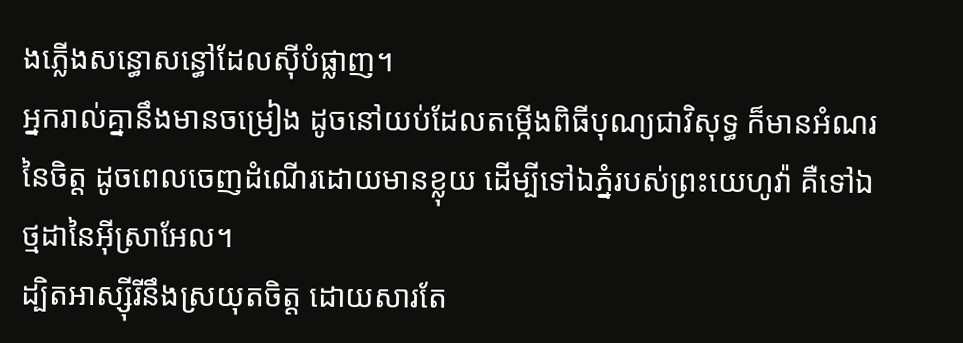ងភ្លើងសន្ធោសន្ធៅដែលស៊ីបំផ្លាញ។
អ្នករាល់គ្នានឹងមានចម្រៀង ដូចនៅយប់ដែលតម្កើងពិធីបុណ្យជាវិសុទ្ធ ក៏មានអំណរនៃចិត្ត ដូចពេលចេញដំណើរដោយមានខ្លុយ ដើម្បីទៅឯភ្នំរបស់ព្រះយេហូវ៉ា គឺទៅឯថ្មដានៃអ៊ីស្រាអែល។
ដ្បិតអាស្ស៊ីរីនឹងស្រយុតចិត្ត ដោយសារតែ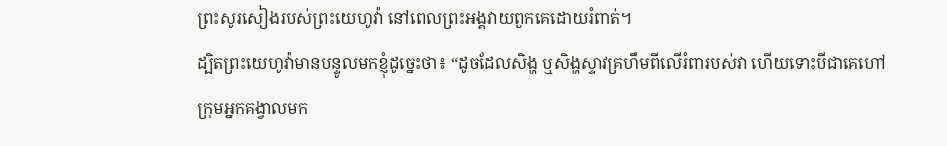ព្រះសូរសៀងរបស់ព្រះយេហូវ៉ា នៅពេលព្រះអង្គវាយពួកគេដោយរំពាត់។
ដ្បិតព្រះយេហូវ៉ាមានបន្ទូលមកខ្ញុំដូច្នេះថា៖ “ដូចដែលសិង្ហ ឬសិង្ហស្ទាវគ្រហឹមពីលើរំពារបស់វា ហើយទោះបីជាគេហៅក្រុមអ្នកគង្វាលមក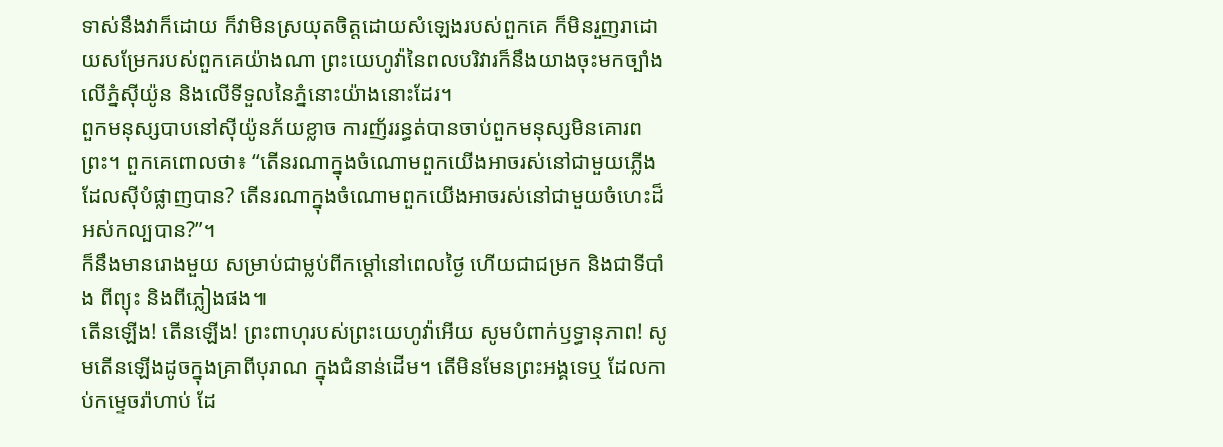ទាស់នឹងវាក៏ដោយ ក៏វាមិនស្រយុតចិត្តដោយសំឡេងរបស់ពួកគេ ក៏មិនរួញរាដោយសម្រែករបស់ពួកគេយ៉ាងណា ព្រះយេហូវ៉ានៃពលបរិវារក៏នឹងយាងចុះមកច្បាំងលើភ្នំស៊ីយ៉ូន និងលើទីទួលនៃភ្នំនោះយ៉ាងនោះដែរ។
ពួកមនុស្សបាបនៅស៊ីយ៉ូនភ័យខ្លាច ការញ័ររន្ធត់បានចាប់ពួកមនុស្សមិនគោរពព្រះ។ ពួកគេពោលថា៖ “តើនរណាក្នុងចំណោមពួកយើងអាចរស់នៅជាមួយភ្លើងដែលស៊ីបំផ្លាញបាន? តើនរណាក្នុងចំណោមពួកយើងអាចរស់នៅជាមួយចំហេះដ៏អស់កល្បបាន?”។
ក៏នឹងមានរោងមួយ សម្រាប់ជាម្លប់ពីកម្ដៅនៅពេលថ្ងៃ ហើយជាជម្រក និងជាទីបាំង ពីព្យុះ និងពីភ្លៀងផង៕
តើនឡើង! តើនឡើង! ព្រះពាហុរបស់ព្រះយេហូវ៉ាអើយ សូមបំពាក់ឫទ្ធានុភាព! សូមតើនឡើងដូចក្នុងគ្រាពីបុរាណ ក្នុងជំនាន់ដើម។ តើមិនមែនព្រះអង្គទេឬ ដែលកាប់កម្ទេចរ៉ាហាប់ ដែ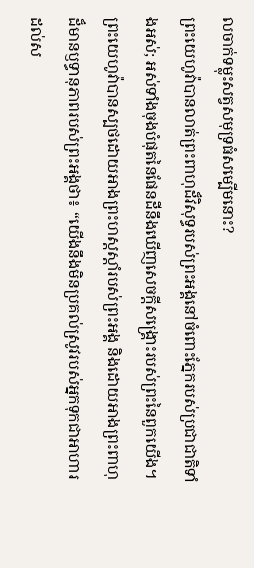លចាក់ទម្លុះសត្វសមុទ្រធំសម្បើមនោះ?
ព្រះយេហូវ៉ាបានលាត់ព្រះពាហុដ៏វិសុទ្ធរបស់ព្រះអង្គនៅចំពោះភ្នែករបស់ប្រជាជាតិទាំងអស់; អស់ទាំងចុងបំផុតនៃផែនដីនឹងឃើញសេចក្ដីសង្គ្រោះរបស់ព្រះនៃពួកយើង។
ព្រះយេហូវ៉ាបានស្បថដោយអាងព្រះហស្តស្ដាំរបស់ព្រះអង្គ និងដោយអាងព្រះពាហុដ៏មានឫទ្ធានុភាពរបស់ព្រះអង្គថា៖ “យើងនឹងមិនប្រគល់ស្រូវរបស់អ្នកទុកជាអាហារដល់ស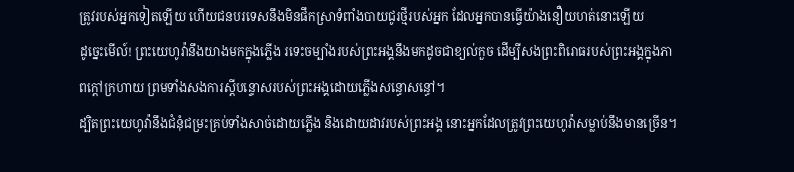ត្រូវរបស់អ្នកទៀតឡើយ ហើយជនបរទេសនឹងមិនផឹកស្រាទំពាំងបាយជូរថ្មីរបស់អ្នក ដែលអ្នកបានធ្វើយ៉ាងនឿយហត់នោះឡើយ
ដូច្នេះមើល៍! ព្រះយេហូវ៉ានឹងយាងមកក្នុងភ្លើង រទេះចម្បាំងរបស់ព្រះអង្គនឹងមកដូចជាខ្យល់កួច ដើម្បីសងព្រះពិរោធរបស់ព្រះអង្គក្នុងភាពក្ដៅក្រហាយ ព្រមទាំងសងការស្ដីបន្ទោសរបស់ព្រះអង្គដោយភ្លើងសន្ធោសន្ធៅ។
ដ្បិតព្រះយេហូវ៉ានឹងជំនុំជម្រះគ្រប់ទាំងសាច់ដោយភ្លើង និងដោយដាវរបស់ព្រះអង្គ នោះអ្នកដែលត្រូវព្រះយេហូវ៉ាសម្លាប់នឹងមានច្រើន។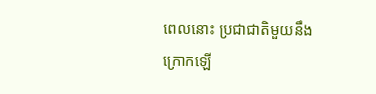ពេលនោះ ប្រជាជាតិមួយនឹងក្រោកឡើ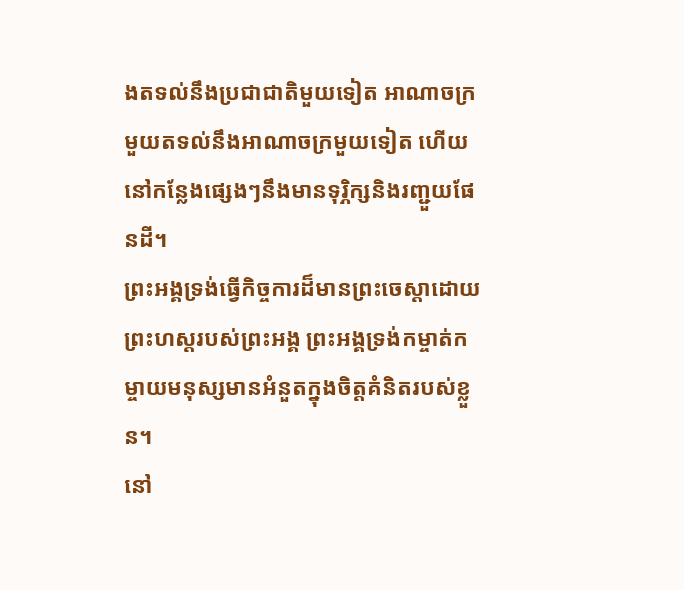ងតទល់នឹងប្រជាជាតិមួយទៀត អាណាចក្រមួយតទល់នឹងអាណាចក្រមួយទៀត ហើយនៅកន្លែងផ្សេងៗនឹងមានទុរ្ភិក្សនិងរញ្ជួយផែនដី។
ព្រះអង្គទ្រង់ធ្វើកិច្ចការដ៏មានព្រះចេស្ដាដោយព្រះហស្តរបស់ព្រះអង្គ ព្រះអង្គទ្រង់កម្ចាត់កម្ចាយមនុស្សមានអំនួតក្នុងចិត្តគំនិតរបស់ខ្លួន។
នៅ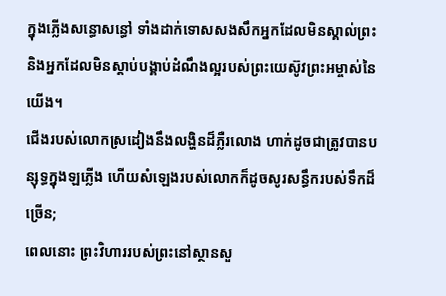ក្នុងភ្លើងសន្ធោសន្ធៅ ទាំងដាក់ទោសសងសឹកអ្នកដែលមិនស្គាល់ព្រះ និងអ្នកដែលមិនស្ដាប់បង្គាប់ដំណឹងល្អរបស់ព្រះយេស៊ូវព្រះអម្ចាស់នៃយើង។
ជើងរបស់លោកស្រដៀងនឹងលង្ហិនដ៏ភ្លឺរលោង ហាក់ដូចជាត្រូវបានបន្សុទ្ធក្នុងឡភ្លើង ហើយសំឡេងរបស់លោកក៏ដូចសូរសន្ធឹករបស់ទឹកដ៏ច្រើន;
ពេលនោះ ព្រះវិហាររបស់ព្រះនៅស្ថានសួ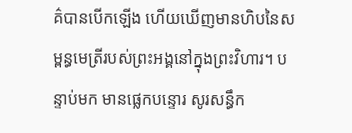គ៌បានបើកឡើង ហើយឃើញមានហិបនៃសម្ពន្ធមេត្រីរបស់ព្រះអង្គនៅក្នុងព្រះវិហារ។ បន្ទាប់មក មានផ្លេកបន្ទោរ សូរសន្ធឹក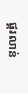ផ្គរលាន់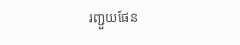រញ្ជួយផែន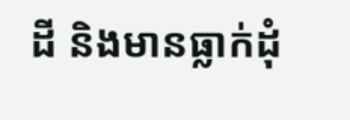ដី និងមានធ្លាក់ដុំ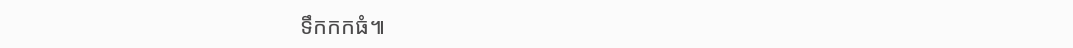ទឹកកកធំ៕